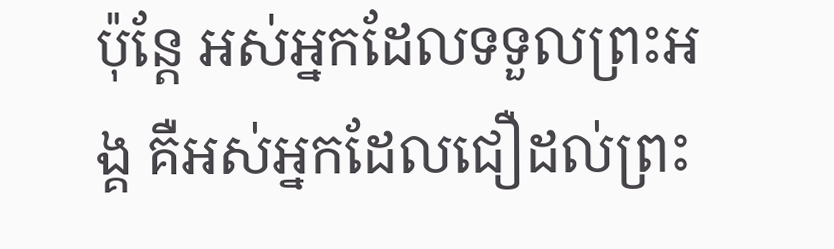ប៉ុន្តែ អស់អ្នកដែលទទួលព្រះអង្គ គឺអស់អ្នកដែលជឿដល់ព្រះ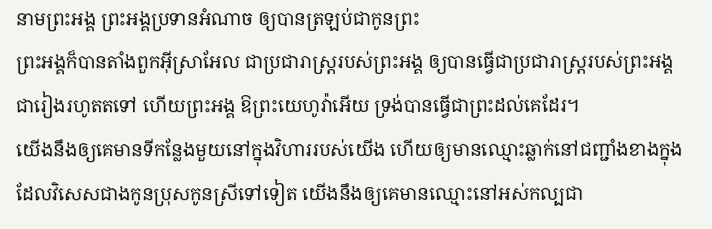នាមព្រះអង្គ ព្រះអង្គប្រទានអំណាច ឲ្យបានត្រឡប់ជាកូនព្រះ
ព្រះអង្គក៏បានតាំងពួកអ៊ីស្រាអែល ជាប្រជារាស្ត្ររបស់ព្រះអង្គ ឲ្យបានធ្វើជាប្រជារាស្ត្ររបស់ព្រះអង្គ ជារៀងរហូតតទៅ ហើយព្រះអង្គ ឱព្រះយេហូវ៉ាអើយ ទ្រង់បានធ្វើជាព្រះដល់គេដែរ។
យើងនឹងឲ្យគេមានទីកន្លែងមួយនៅក្នុងវិហាររបស់យើង ហើយឲ្យមានឈ្មោះឆ្លាក់នៅជញ្ជាំងខាងក្នុង ដែលវិសេសជាងកូនប្រុសកូនស្រីទៅទៀត យើងនឹងឲ្យគេមានឈ្មោះនៅអស់កល្បជា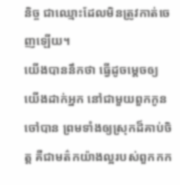និច្ច ជាឈ្មោះដែលមិនត្រូវកាត់ចេញឡើយ។
យើងបាននឹកថា ធ្វើដូចម្តេចឲ្យយើងដាក់អ្នក នៅជាមួយពួកកូនចៅបាន ព្រមទាំងឲ្យស្រុកដ៏គាប់ចិត្ត គឺជាមត៌កយ៉ាងល្អរបស់ពួកកក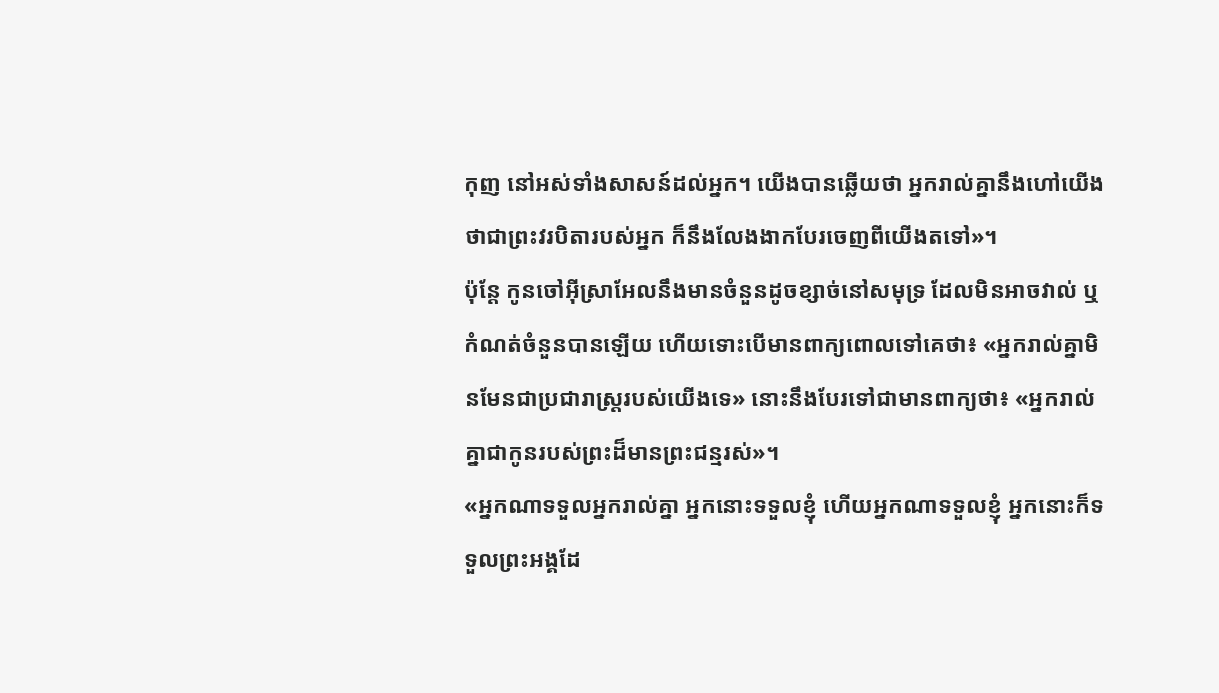កុញ នៅអស់ទាំងសាសន៍ដល់អ្នក។ យើងបានឆ្លើយថា អ្នករាល់គ្នានឹងហៅយើងថាជាព្រះវរបិតារបស់អ្នក ក៏នឹងលែងងាកបែរចេញពីយើងតទៅ»។
ប៉ុន្តែ កូនចៅអ៊ីស្រាអែលនឹងមានចំនួនដូចខ្សាច់នៅសមុទ្រ ដែលមិនអាចវាល់ ឬកំណត់ចំនួនបានឡើយ ហើយទោះបើមានពាក្យពោលទៅគេថា៖ «អ្នករាល់គ្នាមិនមែនជាប្រជារាស្ត្ររបស់យើងទេ» នោះនឹងបែរទៅជាមានពាក្យថា៖ «អ្នករាល់គ្នាជាកូនរបស់ព្រះដ៏មានព្រះជន្មរស់»។
«អ្នកណាទទួលអ្នករាល់គ្នា អ្នកនោះទទួលខ្ញុំ ហើយអ្នកណាទទួលខ្ញុំ អ្នកនោះក៏ទទួលព្រះអង្គដែ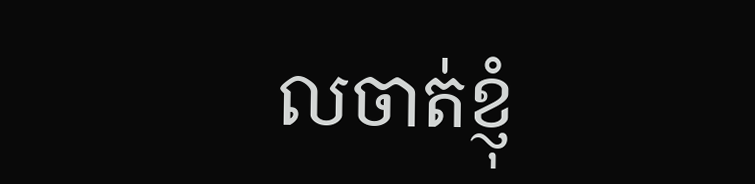លចាត់ខ្ញុំ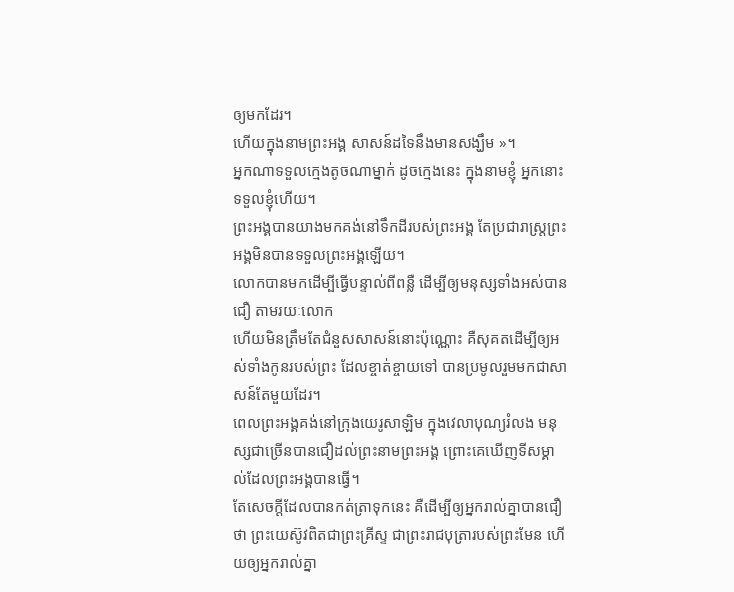ឲ្យមកដែរ។
ហើយក្នុងនាមព្រះអង្គ សាសន៍ដទៃនឹងមានសង្ឃឹម »។
អ្នកណាទទួលក្មេងតូចណាម្នាក់ ដូចក្មេងនេះ ក្នុងនាមខ្ញុំ អ្នកនោះទទួលខ្ញុំហើយ។
ព្រះអង្គបានយាងមកគង់នៅទឹកដីរបស់ព្រះអង្គ តែប្រជារាស្ត្រព្រះអង្គមិនបានទទួលព្រះអង្គឡើយ។
លោកបានមកដើម្បីធ្វើបន្ទាល់ពីពន្លឺ ដើម្បីឲ្យមនុស្សទាំងអស់បានជឿ តាមរយៈលោក
ហើយមិនត្រឹមតែជំនួសសាសន៍នោះប៉ុណ្ណោះ គឺសុគតដើម្បីឲ្យអស់ទាំងកូនរបស់ព្រះ ដែលខ្ចាត់ខ្ចាយទៅ បានប្រមូលរួមមកជាសាសន៍តែមួយដែរ។
ពេលព្រះអង្គគង់នៅក្រុងយេរូសាឡិម ក្នុងវេលាបុណ្យរំលង មនុស្សជាច្រើនបានជឿដល់ព្រះនាមព្រះអង្គ ព្រោះគេឃើញទីសម្គាល់ដែលព្រះអង្គបានធ្វើ។
តែសេចក្ដីដែលបានកត់ត្រាទុកនេះ គឺដើម្បីឲ្យអ្នករាល់គ្នាបានជឿថា ព្រះយេស៊ូវពិតជាព្រះគ្រីស្ទ ជាព្រះរាជបុត្រារបស់ព្រះមែន ហើយឲ្យអ្នករាល់គ្នា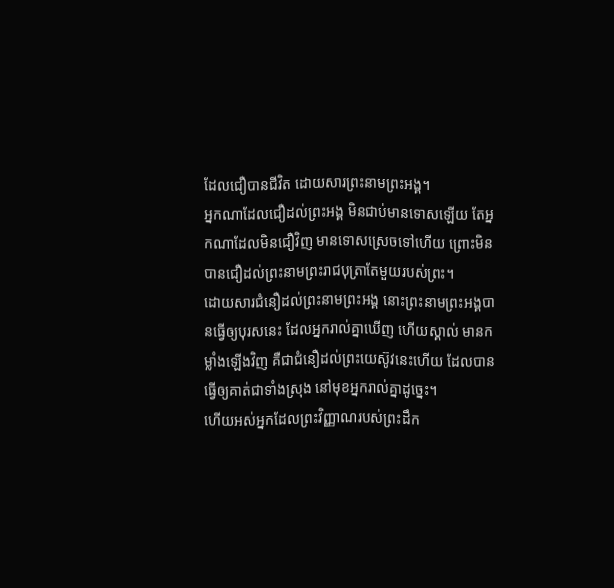ដែលជឿបានជីវិត ដោយសារព្រះនាមព្រះអង្គ។
អ្នកណាដែលជឿដល់ព្រះអង្គ មិនជាប់មានទោសឡើយ តែអ្នកណាដែលមិនជឿវិញ មានទោសស្រេចទៅហើយ ព្រោះមិនបានជឿដល់ព្រះនាមព្រះរាជបុត្រាតែមួយរបស់ព្រះ។
ដោយសារជំនឿដល់ព្រះនាមព្រះអង្គ នោះព្រះនាមព្រះអង្គបានធ្វើឲ្យបុរសនេះ ដែលអ្នករាល់គ្នាឃើញ ហើយស្គាល់ មានកម្លាំងឡើងវិញ គឺជាជំនឿដល់ព្រះយេស៊ូវនេះហើយ ដែលបានធ្វើឲ្យគាត់ជាទាំងស្រុង នៅមុខអ្នករាល់គ្នាដូច្នេះ។
ហើយអស់អ្នកដែលព្រះវិញ្ញាណរបស់ព្រះដឹក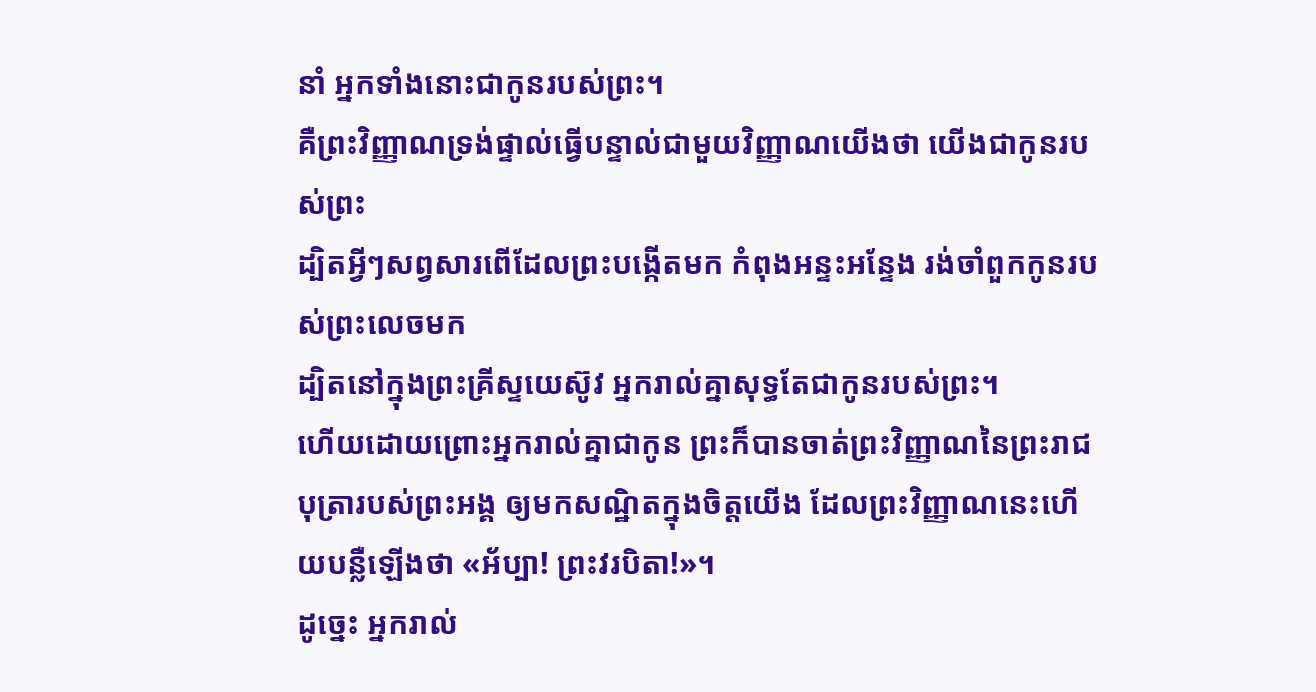នាំ អ្នកទាំងនោះជាកូនរបស់ព្រះ។
គឺព្រះវិញ្ញាណទ្រង់ផ្ទាល់ធ្វើបន្ទាល់ជាមួយវិញ្ញាណយើងថា យើងជាកូនរបស់ព្រះ
ដ្បិតអ្វីៗសព្វសារពើដែលព្រះបង្កើតមក កំពុងអន្ទះអន្ទែង រង់ចាំពួកកូនរបស់ព្រះលេចមក
ដ្បិតនៅក្នុងព្រះគ្រីស្ទយេស៊ូវ អ្នករាល់គ្នាសុទ្ធតែជាកូនរបស់ព្រះ។
ហើយដោយព្រោះអ្នករាល់គ្នាជាកូន ព្រះក៏បានចាត់ព្រះវិញ្ញាណនៃព្រះរាជបុត្រារបស់ព្រះអង្គ ឲ្យមកសណ្ឋិតក្នុងចិត្តយើង ដែលព្រះវិញ្ញាណនេះហើយបន្លឺឡើងថា «អ័ប្បា! ព្រះវរបិតា!»។
ដូច្នេះ អ្នករាល់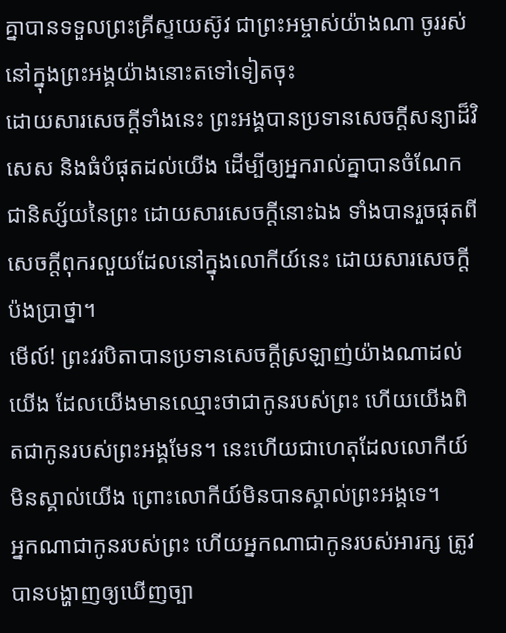គ្នាបានទទួលព្រះគ្រីស្ទយេស៊ូវ ជាព្រះអម្ចាស់យ៉ាងណា ចូររស់នៅក្នុងព្រះអង្គយ៉ាងនោះតទៅទៀតចុះ
ដោយសារសេចក្ដីទាំងនេះ ព្រះអង្គបានប្រទានសេចក្ដីសន្យាដ៏វិសេស និងធំបំផុតដល់យើង ដើម្បីឲ្យអ្នករាល់គ្នាបានចំណែកជានិស្ស័យនៃព្រះ ដោយសារសេចក្ដីនោះឯង ទាំងបានរួចផុតពីសេចក្ដីពុករលួយដែលនៅក្នុងលោកីយ៍នេះ ដោយសារសេចក្តីប៉ងប្រាថ្នា។
មើល៍! ព្រះវរបិតាបានប្រទានសេចក្ដីស្រឡាញ់យ៉ាងណាដល់យើង ដែលយើងមានឈ្មោះថាជាកូនរបស់ព្រះ ហើយយើងពិតជាកូនរបស់ព្រះអង្គមែន។ នេះហើយជាហេតុដែលលោកីយ៍មិនស្គាល់យើង ព្រោះលោកីយ៍មិនបានស្គាល់ព្រះអង្គទេ។
អ្នកណាជាកូនរបស់ព្រះ ហើយអ្នកណាជាកូនរបស់អារក្ស ត្រូវបានបង្ហាញឲ្យឃើញច្បា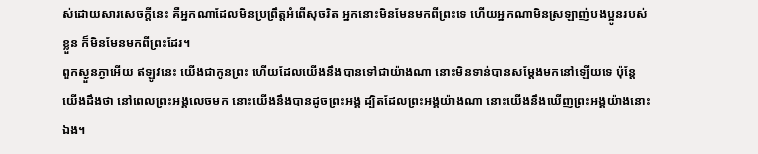ស់ដោយសារសេចក្ដីនេះ គឺអ្នកណាដែលមិនប្រព្រឹត្តអំពើសុចរិត អ្នកនោះមិនមែនមកពីព្រះទេ ហើយអ្នកណាមិនស្រឡាញ់បងប្អូនរបស់ខ្លួន ក៏មិនមែនមកពីព្រះដែរ។
ពួកស្ងួនភ្ងាអើយ ឥឡូវនេះ យើងជាកូនព្រះ ហើយដែលយើងនឹងបានទៅជាយ៉ាងណា នោះមិនទាន់បានសម្តែងមកនៅឡើយទេ ប៉ុន្តែ យើងដឹងថា នៅពេលព្រះអង្គលេចមក នោះយើងនឹងបានដូចព្រះអង្គ ដ្បិតដែលព្រះអង្គយ៉ាងណា នោះយើងនឹងឃើញព្រះអង្គយ៉ាងនោះឯង។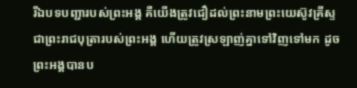រីឯបទបញ្ជារបស់ព្រះអង្គ គឺយើងត្រូវជឿដល់ព្រះនាមព្រះយេស៊ូវគ្រីស្ទ ជាព្រះរាជបុត្រារបស់ព្រះអង្គ ហើយត្រូវស្រឡាញ់គ្នាទៅវិញទៅមក ដូចព្រះអង្គបានប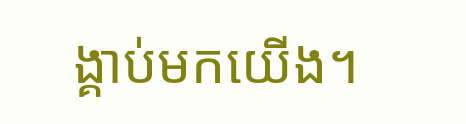ង្គាប់មកយើង។